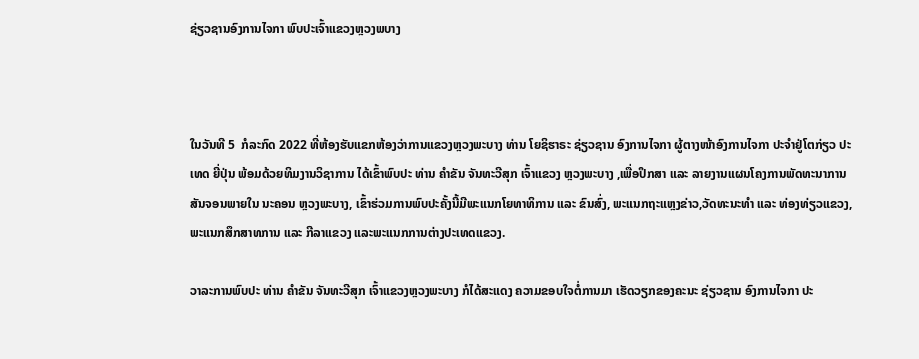ຊ່ຽວຊານອົງການໄຈກາ ພົບປະເຈົ້າແຂວງຫຼວງພບາງ



ໃນວັນທີ 5  ກໍລະກົດ 2022 ທີ່ຫ້ອງຮັບແຂກຫ້ອງວ່າການແຂວງຫຼວງພະບາງ ທ່ານ ໂຍຊິຮາຣະ ຊ່ຽວຊານ ອົງການໄຈກາ ຜູ້ຕາງໜ້າອົງການໄຈກາ ປະຈໍາຢູ່ໂຕກ່ຽວ ປະເທດ ຍີ່ປຸ່ນ ພ້ອມດ້ວຍທິມງານວິຊາການ ໄດ້ເຂົ້າພົບປະ ທ່ານ ຄໍາຂັນ ຈັນທະວີສຸກ ເຈົ້າແຂວງ ຫຼວງພະບາງ ,ເພື່ອປຶກສາ ແລະ ລາຍງານແຜນໂຄງການພັດທະນາການສັນຈອນພາຍໃນ ນະຄອນ ຫຼວງພະບາງ, ເຂົ້າຮ່ວມການພົບປະຄັ້ງນີ້ມີພະແນກໂຍທາທິການ ແລະ ຂົນສົ່ງ, ພະແນກຖະແຫຼງຂ່າວ,ວັດທະນະທໍາ ແລະ ທ່ອງທ່ຽວແຂວງ,ພະແນກສຶກສາທການ ແລະ ກີລາແຂວງ ແລະພະແນກການຕ່າງປະເທດແຂວງ.

ວາລະການພົບປະ ທ່ານ ຄໍາຂັນ ຈັນທະວີສຸກ ເຈົ້າແຂວງຫຼວງພະບາງ ກໍໄດ້ສະແດງ ຄວາມຂອບໃຈຕໍ່ການມາ ເຮັດວຽກຂອງຄະນະ ຊ່ຽວຊານ ອົງການໄຈກາ ປະ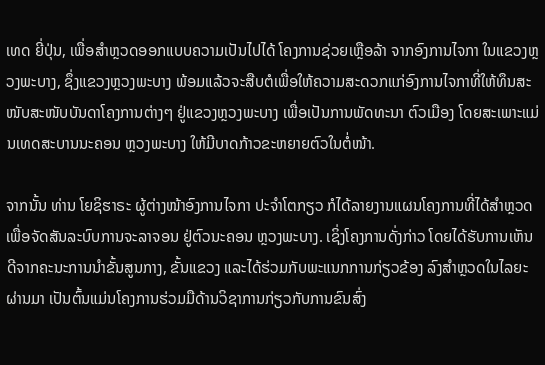ເທດ ຍີ່ປຸ່ນ, ເພື່ອສຳຫຼວດອອກແບບຄວາມເປັນໄປໄດ້ ໂຄງການຊ່ວຍເຫຼືອລ້າ ຈາກອົງການໄຈກາ ໃນແຂວງຫຼວງພະບາງ, ຊຶ່ງແຂວງຫຼວງພະບາງ ພ້ອມແລ້ວຈະສືບຕໍເພື່ອໃຫ້ຄວາມສະດວກແກ່ອົງການໄຈກາທີ່ໃຫ້ທຶນສະໜັບສະໜັບບັນດາໂຄງການຕ່າງໆ ຢູ່ແຂວງຫຼວງພະບາງ ເພື່ອເປັນການພັດທະນາ ຕົວເມືອງ ໂດຍສະເພາະແມ່ນເທດສະບານນະຄອນ ຫຼວງພະບາງ ໃຫ້ມີບາດກ້າວຂະຫຍາຍຕົວໃນຕໍ່ໜ້າ.

ຈາກນັ້ນ ທ່ານ ໂຍຊິຮາຣະ ຜູ້ຕ່າງໜ້າອົງການໄຈກາ ປະຈໍາໂຕກຽວ ກໍໄດ້ລາຍງານແຜນໂຄງການທີ່ໄດ້ສໍາຫຼວດ ເພື່ອຈັດສັນລະບົບການຈະລາຈອນ ຢູ່ຕົວນະຄອນ ຫຼວງພະບາງ. ເຊິ່ງໂຄງການດັ່ງກ່າວ ໂດຍໄດ້ຮັບການເຫັນດີຈາກຄະນະການນຳຂັ້ນສູນກາງ, ຂັ້ນແຂວງ ແລະໄດ້ຮ່ວມກັບພະແນກການກ່ຽວຂ້ອງ ລົງສໍາຫຼວດໃນໄລຍະຜ່ານມາ ເປັນຕົ້ນແມ່ນໂຄງການຮ່ວມມືດ້ານວິຊາການກ່ຽວກັບການຂົນສົ່ງ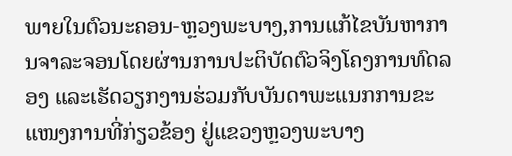ພາຍໃນຕົວນະຄອນ-ຫຼວງພະບາງ,ການແກ້ໄຂບັນຫາການຈາລະຈອນໂດຍຜ່ານການປະຕິບັດຕົວຈິງໂຄງການທົດລອງ ແລະເຮັດວຽກງານຮ່ວມກັບບັນດາພະແນກການຂະແໜງການທີ່ກ່ຽວຂ້ອງ ຢູ່ແຂວງຫຼວງພະບາງ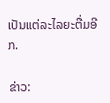ເປັນແຕ່ລະໄລຍະຕື່ມອີກ.

ຂ່າວ: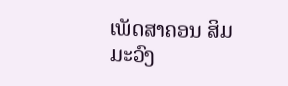ເພັດສາຄອນ ສິມມະວົງ